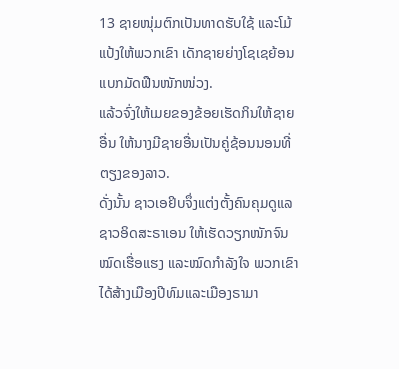13 ຊາຍໜຸ່ມຕົກເປັນທາດຮັບໃຊ້ ແລະໂມ້ແປ້ງໃຫ້ພວກເຂົາ ເດັກຊາຍຍ່າງໂຊເຊຍ້ອນແບກມັດຟືນໜັກໜ່ວງ.
ແລ້ວຈົ່ງໃຫ້ເມຍຂອງຂ້ອຍເຮັດກິນໃຫ້ຊາຍອື່ນ ໃຫ້ນາງມີຊາຍອື່ນເປັນຄູ່ຊ້ອນນອນທີ່ຕຽງຂອງລາວ.
ດັ່ງນັ້ນ ຊາວເອຢິບຈຶ່ງແຕ່ງຕັ້ງຄົນຄຸມດູແລຊາວອິດສະຣາເອນ ໃຫ້ເຮັດວຽກໜັກຈົນໝົດເຮື່ອແຮງ ແລະໝົດກຳລັງໃຈ ພວກເຂົາໄດ້ສ້າງເມືອງປີທົມແລະເມືອງຣາມາ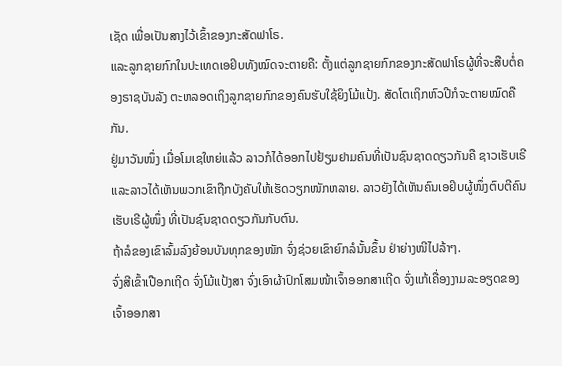ເຊັດ ເພື່ອເປັນສາງໄວ້ເຂົ້າຂອງກະສັດຟາໂຣ.
ແລະລູກຊາຍກົກໃນປະເທດເອຢິບທັງໝົດຈະຕາຍຄື: ຕັ້ງແຕ່ລູກຊາຍກົກຂອງກະສັດຟາໂຣຜູ້ທີ່ຈະສືບຕໍ່ຄອງຣາຊບັນລັງ ຕະຫລອດເຖິງລູກຊາຍກົກຂອງຄົນຮັບໃຊ້ຍິງໂມ້ແປ້ງ. ສັດໂຕເຖິກຫົວປີກໍຈະຕາຍໝົດຄືກັນ.
ຢູ່ມາວັນໜຶ່ງ ເມື່ອໂມເຊໃຫຍ່ແລ້ວ ລາວກໍໄດ້ອອກໄປຢ້ຽມຢາມຄົນທີ່ເປັນຊົນຊາດດຽວກັນຄື ຊາວເຮັບເຣີ ແລະລາວໄດ້ເຫັນພວກເຂົາຖືກບັງຄັບໃຫ້ເຮັດວຽກໜັກຫລາຍ. ລາວຍັງໄດ້ເຫັນຄົນເອຢິບຜູ້ໜຶ່ງຕົບຕີຄົນເຮັບເຣີຜູ້ໜຶ່ງ ທີ່ເປັນຊົນຊາດດຽວກັນກັບຕົນ.
ຖ້າລໍຂອງເຂົາລົ້ມລົງຍ້ອນບັນທຸກຂອງໜັກ ຈົ່ງຊ່ວຍເຂົາຍົກລໍນັ້ນຂຶ້ນ ຢ່າຍ່າງໜີໄປລ້າໆ.
ຈົ່ງສີເຂົ້າເປືອກເຖີດ ຈົ່ງໂມ້ແປ້ງສາ ຈົ່ງເອົາຜ້າປົກໂສມໜ້າເຈົ້າອອກສາເຖີດ ຈົ່ງແກ້ເຄື່ອງງາມລະອຽດຂອງເຈົ້າອອກສາ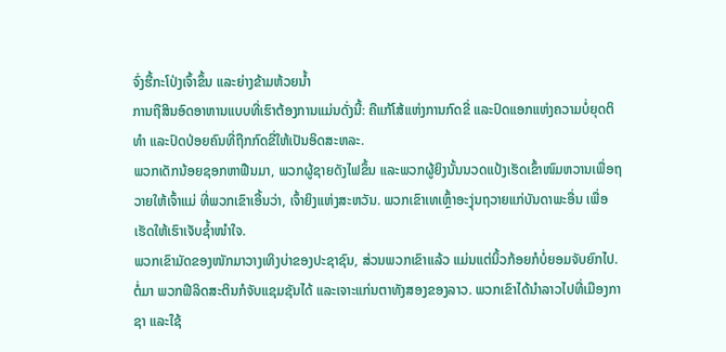ຈົ່ງຮື້ກະໂປ່ງເຈົ້າຂຶ້ນ ແລະຍ່າງຂ້າມຫ້ວຍນໍ້າ
ການຖືສິນອົດອາຫານແບບທີ່ເຮົາຕ້ອງການແມ່ນດັ່ງນີ້: ຄືແກ້ໂສ້ແຫ່ງການກົດຂີ່ ແລະປົດແອກແຫ່ງຄວາມບໍ່ຍຸດຕິທຳ ແລະປົດປ່ອຍຄົນທີ່ຖືກກົດຂີ່ໃຫ້ເປັນອິດສະຫລະ.
ພວກເດັກນ້ອຍຊອກຫາຟືນມາ, ພວກຜູ້ຊາຍດັງໄຟຂຶ້ນ ແລະພວກຜູ້ຍິງນັ້ນນວດແປ້ງເຮັດເຂົ້າໜົມຫວານເພື່ອຖວາຍໃຫ້ເຈົ້າແມ່ ທີ່ພວກເຂົາເອີ້ນວ່າ, ເຈົ້າຍິງແຫ່ງສະຫວັນ. ພວກເຂົາເທເຫຼົ້າອະງຸ່ນຖວາຍແກ່ບັນດາພະອື່ນ ເພື່ອເຮັດໃຫ້ເຮົາເຈັບຊໍ້າໜຳໃຈ.
ພວກເຂົາມັດຂອງໜັກມາວາງເທິງບ່າຂອງປະຊາຊົນ, ສ່ວນພວກເຂົາແລ້ວ ແມ່ນແຕ່ນິ້ວກ້ອຍກໍບໍ່ຍອມຈັບຍົກໄປ.
ຕໍ່ມາ ພວກຟີລິດສະຕິນກໍຈັບແຊມຊັນໄດ້ ແລະເຈາະແກ່ນຕາທັງສອງຂອງລາວ. ພວກເຂົາໄດ້ນຳລາວໄປທີ່ເມືອງກາຊາ ແລະໃຊ້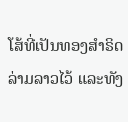ໂສ້ທີ່ເປັນທອງສຳຣິດລ່າມລາວໄວ້ ແລະທັງ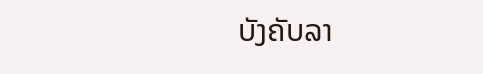ບັງຄັບລາ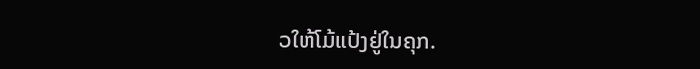ວໃຫ້ໂມ້ແປ້ງຢູ່ໃນຄຸກ.